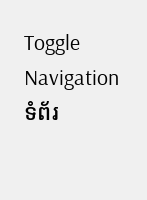Toggle Navigation
ទំព័រ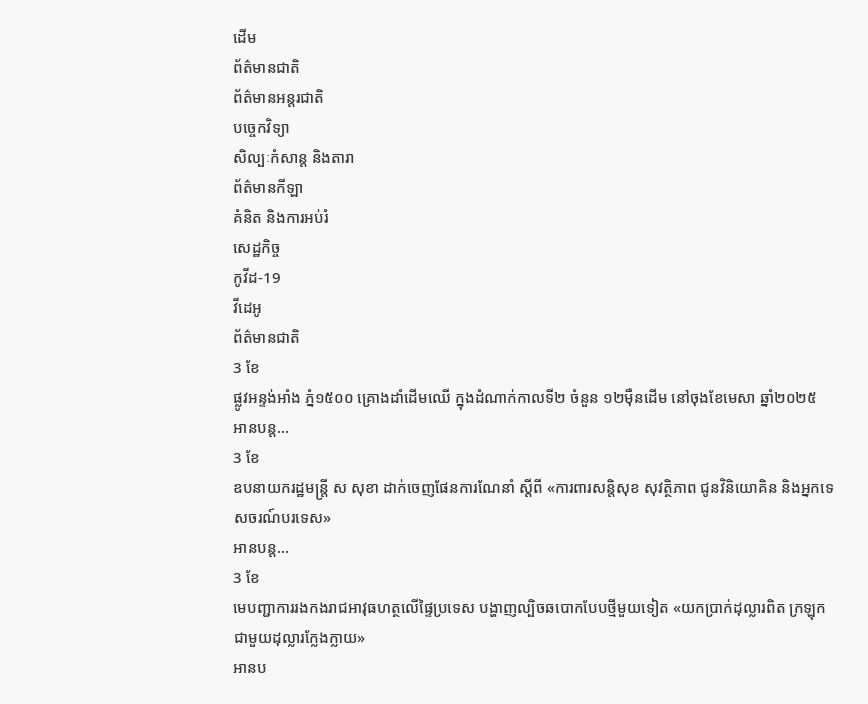ដើម
ព័ត៌មានជាតិ
ព័ត៌មានអន្តរជាតិ
បច្ចេកវិទ្យា
សិល្បៈកំសាន្ត និងតារា
ព័ត៌មានកីឡា
គំនិត និងការអប់រំ
សេដ្ឋកិច្ច
កូវីដ-19
វីដេអូ
ព័ត៌មានជាតិ
3 ខែ
ផ្លូវអន្ទង់អាំង ភ្នំ១៥០០ គ្រោងដាំដើមឈើ ក្នុងដំណាក់កាលទី២ ចំនួន ១២ម៉ឺនដើម នៅចុងខែមេសា ឆ្នាំ២០២៥
អានបន្ត...
3 ខែ
ឧបនាយករដ្ឋមន្ត្រី ស សុខា ដាក់ចេញផែនការណែនាំ ស្ដីពី «ការពារសន្តិសុខ សុវត្ថិភាព ជូនវិនិយោគិន និងអ្នកទេសចរណ៍បរទេស»
អានបន្ត...
3 ខែ
មេបញ្ជាការរងកងរាជអាវុធហត្ថលើផ្ទៃប្រទេស បង្ហាញល្បិចឆបោកបែបថ្មីមួយទៀត «យកប្រាក់ដុល្លារពិត ក្រឡុកជាមួយដុល្លារក្លែងក្លាយ»
អានប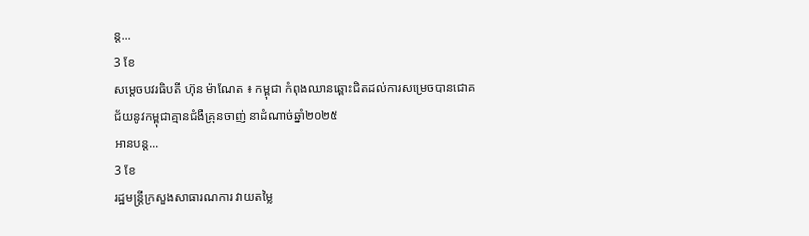ន្ត...
3 ខែ
សម្តេចបវរធិបតី ហ៊ុន ម៉ាណែត ៖ កម្ពុជា កំពុងឈានឆ្ពោះជិតដល់ការសម្រេចបានជោគជ័យនូវកម្ពុជាគ្មានជំងឺគ្រុនចាញ់ នាដំណាច់ឆ្នាំ២០២៥
អានបន្ត...
3 ខែ
រដ្ឋមន្ត្រីក្រសួងសាធារណការ វាយតម្លៃ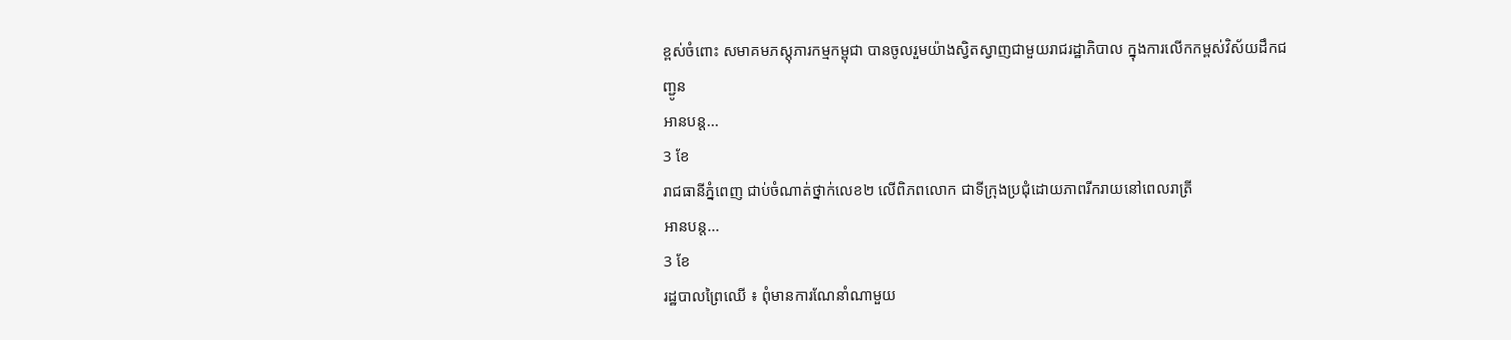ខ្ពស់ចំពោះ សមាគមភស្តុភារកម្មកម្ពុជា បានចូលរួមយ៉ាងស្វិតស្វាញជាមួយរាជរដ្ឋាភិបាល ក្នុងការលើកកម្ពស់វិស័យដឹកជញ្ជូន
អានបន្ត...
3 ខែ
រាជធានីភ្នំពេញ ជាប់ចំណាត់ថ្នាក់លេខ២ លើពិភពលោក ជាទីក្រុងប្រជុំដោយភាពរីករាយនៅពេលរាត្រី
អានបន្ត...
3 ខែ
រដ្ឋបាលព្រៃឈើ ៖ ពុំមានការណែនាំណាមួយ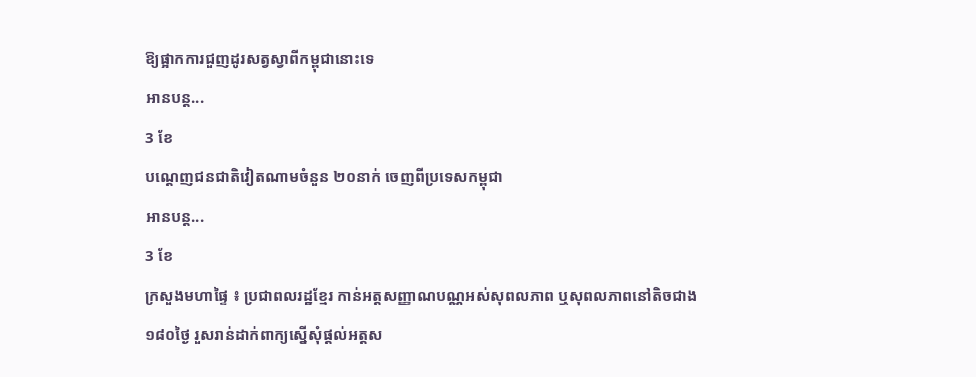ឱ្យផ្អាកការជួញដូរសត្វស្វាពីកម្ពុជានោះទេ
អានបន្ត...
3 ខែ
បណ្តេញជនជាតិវៀតណាមចំនួន ២០នាក់ ចេញពីប្រទេសកម្ពុជា
អានបន្ត...
3 ខែ
ក្រសួងមហាផ្ទៃ ៖ ប្រជាពលរដ្ឋខ្មែរ កាន់អត្តសញ្ញាណបណ្ណអស់សុពលភាព ឬសុពលភាពនៅតិចជាង ១៨០ថ្ងៃ រួសរាន់ដាក់ពាក្យស្នើសុំផ្តល់អត្តស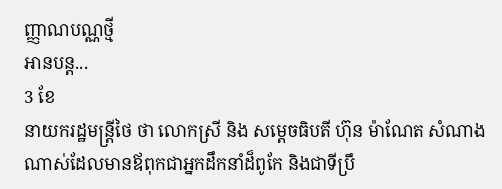ញ្ញាណបណ្ណថ្មី
អានបន្ត...
3 ខែ
នាយករដ្ឋមន្រ្តីថៃ ថា លោកស្រី និង សម្តេចធិបតី ហ៊ុន ម៉ាណែត សំណាងណាស់ដែលមានឪពុកជាអ្នកដឹកនាំដ៏ពូកែ និងជាទីប្រឹ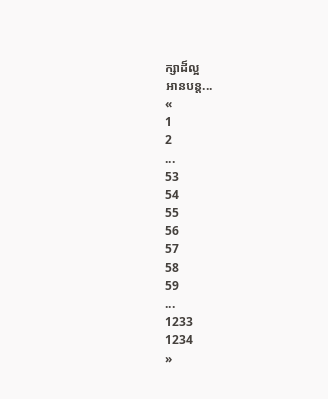ក្សាដ៏ល្អ
អានបន្ត...
«
1
2
...
53
54
55
56
57
58
59
...
1233
1234
»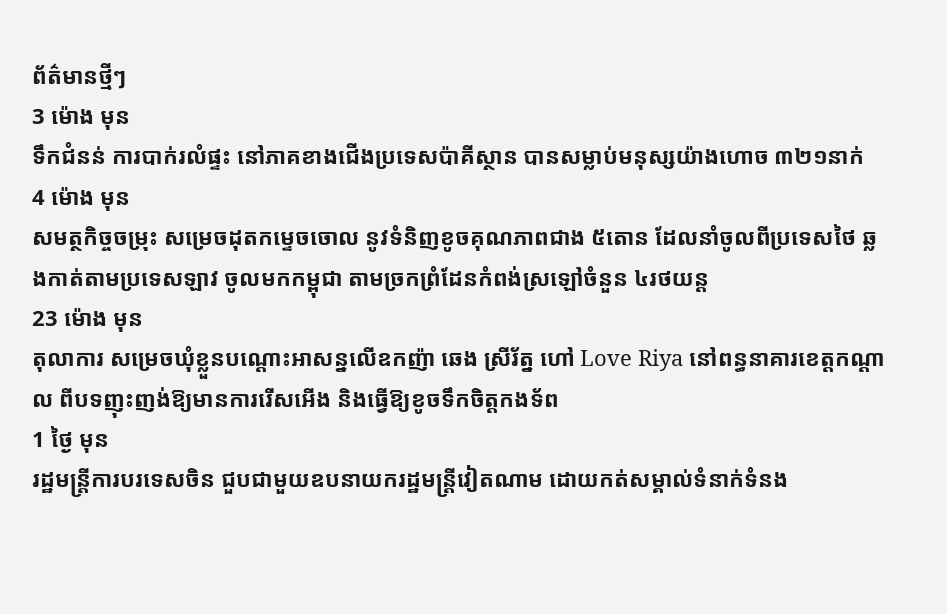ព័ត៌មានថ្មីៗ
3 ម៉ោង មុន
ទឹកជំនន់ ការបាក់រលំផ្ទះ នៅភាគខាងជើងប្រទេសប៉ាគីស្ថាន បានសម្លាប់មនុស្សយ៉ាងហោច ៣២១នាក់
4 ម៉ោង មុន
សមត្ថកិច្ចចម្រុះ សម្រេចដុតកម្ទេចចោល នូវទំនិញខូចគុណភាពជាង ៥តោន ដែលនាំចូលពីប្រទេសថៃ ឆ្លងកាត់តាមប្រទេសឡាវ ចូលមកកម្ពុជា តាមច្រកព្រំដែនកំពង់ស្រឡៅចំនួន ៤រថយន្ត
23 ម៉ោង មុន
តុលាការ សម្រេចឃុំខ្លួនបណ្តោះអាសន្នលើឧកញ៉ា ឆេង ស្រីរ័ត្ន ហៅ Love Riya នៅពន្ធនាគារខេត្តកណ្តាល ពីបទញុះញង់ឱ្យមានការរើសអើង និងធ្វើឱ្យខូចទឹកចិត្តកងទ័ព
1 ថ្ងៃ មុន
រដ្ឋមន្ត្រីការបរទេសចិន ជួបជាមួយឧបនាយករដ្ឋមន្ត្រីវៀតណាម ដោយកត់សម្គាល់ទំនាក់ទំនង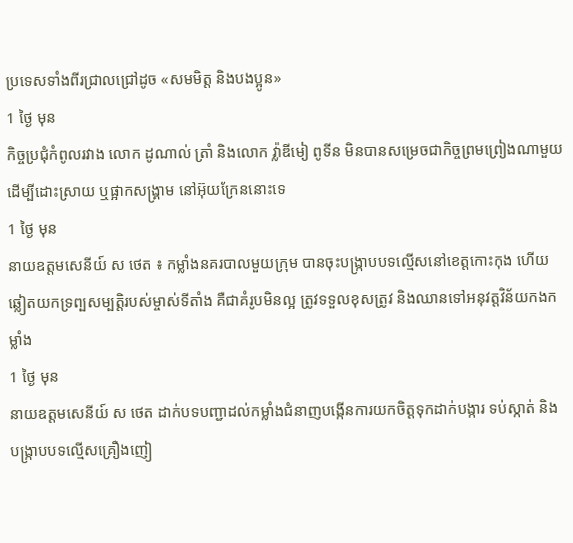ប្រទេសទាំងពីរជ្រាលជ្រៅដូច «សមមិត្ត និងបងប្អូន»
1 ថ្ងៃ មុន
កិច្ចប្រជុំកំពូលរវាង លោក ដូណាល់ ត្រាំ និងលោក វ្ល៉ាឌីមៀ ពូទីន មិនបានសម្រេចជាកិច្ចព្រមព្រៀងណាមួយ ដើម្បីដោះស្រាយ ឬផ្អាកសង្គ្រាម នៅអ៊ុយក្រែននោះទេ
1 ថ្ងៃ មុន
នាយឧត្តមសេនីយ៍ ស ថេត ៖ កម្លាំងនគរបាលមួយក្រុម បានចុះបង្ក្រាបបទល្មើសនៅខេត្តកោះកុង ហើយឆ្លៀតយកទ្រព្បសម្បត្តិរបស់ម្ចាស់ទីតាំង គឺជាគំរូបមិនល្អ ត្រូវទទួលខុសត្រូវ និងឈានទៅអនុវត្តវិន័យកងកម្លាំង
1 ថ្ងៃ មុន
នាយឧត្តមសេនីយ៍ ស ថេត ដាក់បទបញ្ជាដល់កម្លាំងជំនាញបង្កើនការយកចិត្តទុកដាក់បង្ការ ទប់ស្កាត់ និងបង្ក្រាបបទល្មើសគ្រឿងញៀ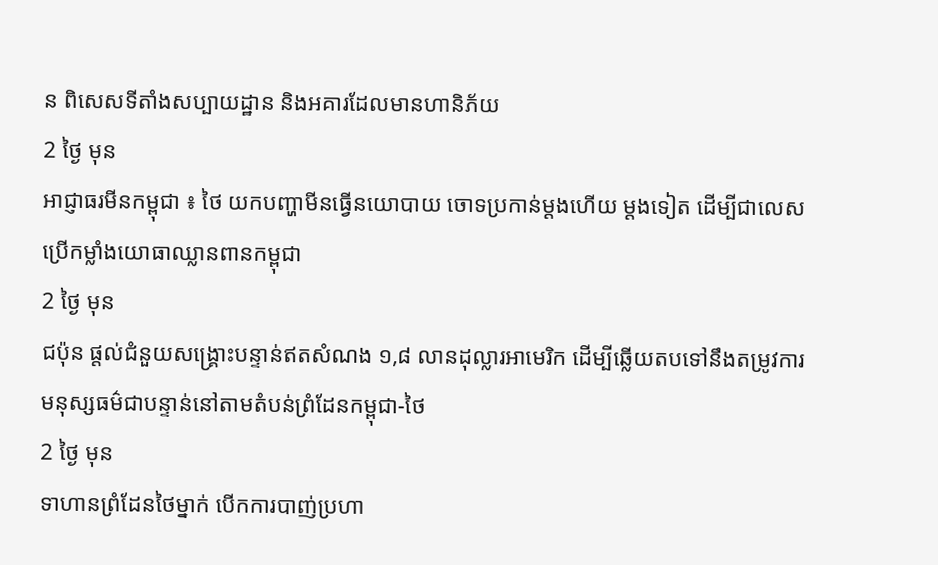ន ពិសេសទីតាំងសប្បាយដ្ឋាន និងអគារដែលមានហានិភ័យ
2 ថ្ងៃ មុន
អាជ្ញាធរមីនកម្ពុជា ៖ ថៃ យកបញ្ហាមីនធ្វើនយោបាយ ចោទប្រកាន់ម្តងហើយ ម្តងទៀត ដើម្បីជាលេសប្រើកម្លាំងយោធាឈ្លានពានកម្ពុជា
2 ថ្ងៃ មុន
ជប៉ុន ផ្តល់ជំនួយសង្គ្រោះបន្ទាន់ឥតសំណង ១,៨ លានដុល្លារអាមេរិក ដើម្បីឆ្លើយតបទៅនឹងតម្រូវការមនុស្សធម៌ជាបន្ទាន់នៅតាមតំបន់ព្រំដែនកម្ពុជា-ថៃ
2 ថ្ងៃ មុន
ទាហានព្រំដែនថៃម្នាក់ បើកការបាញ់ប្រហា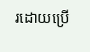រដោយប្រើ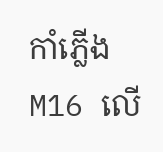កាំភ្លើង M16 លើ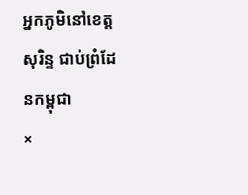អ្នកភូមិនៅខេត្តសុរិន្ទ ជាប់ព្រំដែនកម្ពុជា
×